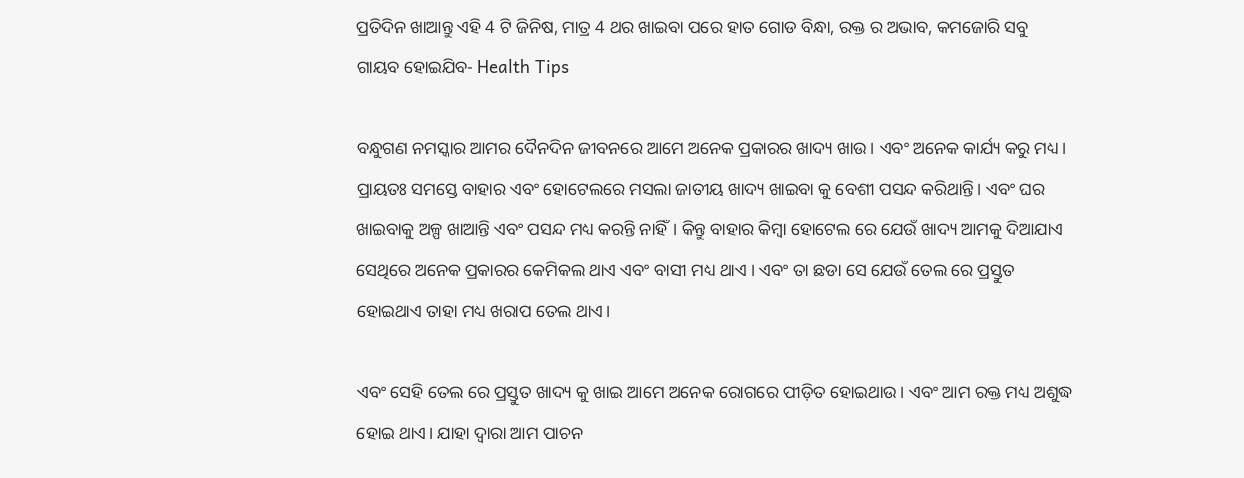ପ୍ରତିଦିନ ଖାଆନ୍ତୁ ଏହି 4 ଟି ଜିନିଷ, ମାତ୍ର 4 ଥର ଖାଇବା ପରେ ହାତ ଗୋଡ ବିନ୍ଧା, ରକ୍ତ ର ଅଭାବ, କମଜୋରି ସବୁ ଗାୟବ ହୋଇଯିବ- Health Tips

ବନ୍ଧୁଗଣ ନମସ୍କାର ଆମର ଦୈନଦିନ ଜୀବନରେ ଆମେ ଅନେକ ପ୍ରକାରର ଖାଦ୍ୟ ଖାଉ। ଏବଂ ଅନେକ କାର୍ଯ୍ୟ କରୁ ମଧ୍ୟ। ପ୍ରାୟତଃ ସମସ୍ତେ ବାହାର ଏବଂ ହୋଟେଲରେ ମସଲା ଜାତୀୟ ଖାଦ୍ୟ ଖାଇବା କୁ ବେଶୀ ପସନ୍ଦ କରିଥାନ୍ତି। ଏବଂ ଘର ଖାଇବାକୁ ଅଳ୍ପ ଖାଆନ୍ତି ଏବଂ ପସନ୍ଦ ମଧ୍ୟ କରନ୍ତି ନାହିଁ। କିନ୍ତୁ ବାହାର କିମ୍ବା ହୋଟେଲ ରେ ଯେଉଁ ଖାଦ୍ୟ ଆମକୁ ଦିଆଯାଏ ସେଥିରେ ଅନେକ ପ୍ରକାରର କେମିକଲ ଥାଏ ଏବଂ ବାସୀ ମଧ୍ୟ ଥାଏ । ଏବଂ ତା ଛଡା ସେ ଯେଉଁ ତେଲ ରେ ପ୍ରସ୍ତୁତ ହୋଇଥାଏ ତାହା ମଧ୍ୟ ଖରାପ ତେଲ ଥାଏ।

ଏବଂ ସେହି ତେଲ ରେ ପ୍ରସ୍ତୁତ ଖାଦ୍ୟ କୁ ଖାଇ ଆମେ ଅନେକ ରୋଗରେ ପୀଡ଼ିତ ହୋଇଥାଉ। ଏବଂ ଆମ ରକ୍ତ ମଧ୍ୟ ଅଶୁଦ୍ଧ ହୋଇ ଥାଏ। ଯାହା ଦ୍ୱାରା ଆମ ପାଚନ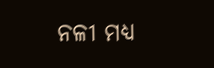ନଳୀ ମଧ୍ୟ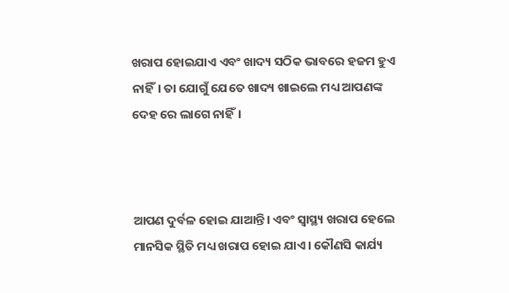ଖରାପ ହୋଇଯାଏ ଏବଂ ଖାଦ୍ୟ ସଠିକ ଭାବରେ ହଜମ ହୁଏ ନାହିଁ। ତା ଯୋଗୁଁ ଯେତେ ଖାଦ୍ୟ ଖାଇଲେ ମଧ୍ୟ ଆପଣଙ୍କ ଦେହ ରେ ଲାଗେ ନାହିଁ।



ଆପଣ ଦୁର୍ବଳ ହୋଇ ଯାଆନ୍ତି। ଏବଂ ସ୍ୱାସ୍ଥ୍ୟ ଖରାପ ହେଲେ ମାନସିକ ସ୍ଥିତି ମଧ୍ୟ ଖରାପ ହୋଇ ଯାଏ। କୌଣସି କାର୍ଯ୍ୟ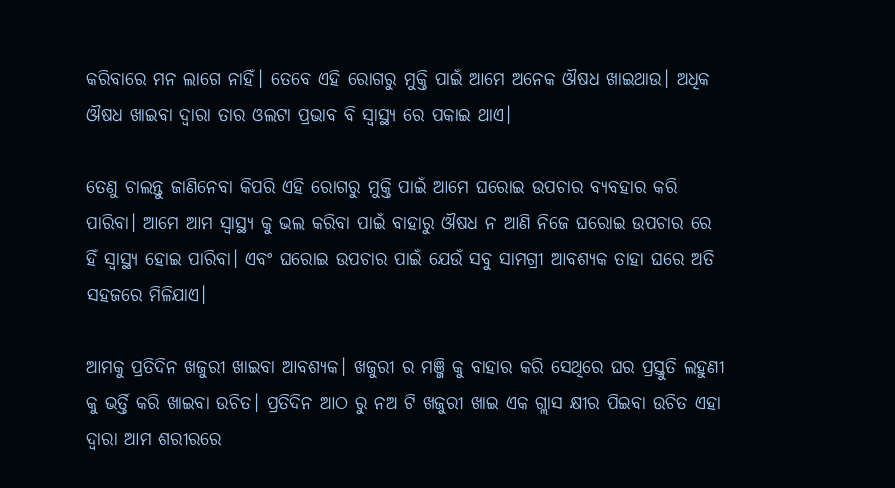କରିବାରେ ମନ ଲାଗେ ନାହିଁ। ତେବେ ଏହି ରୋଗରୁ ମୁକ୍ତି ପାଇଁ ଆମେ ଅନେକ ଔଷଧ ଖାଇଥାଉ। ଅଧିକ ଔଷଧ ଖାଇବା ଦ୍ୱାରା ତାର ଓଲଟା ପ୍ରଭାବ ବି ସ୍ୱାସ୍ଥ୍ୟ ରେ ପକାଇ ଥାଏ।

ତେଣୁ ଚାଲନ୍ତୁ ଜାଣିନେବା କିପରି ଏହି ରୋଗରୁ ମୁକ୍ତି ପାଇଁ ଆମେ ଘରୋଇ ଉପଚାର ବ୍ୟବହାର କରି ପାରିବା। ଆମେ ଆମ ସ୍ୱାସ୍ଥ୍ୟ କୁ ଭଲ କରିବା ପାଇଁ ବାହାରୁ ଔଷଧ ନ ଆଣି ନିଜେ ଘରୋଇ ଉପଚାର ରେ ହିଁ ସ୍ୱାସ୍ଥ୍ୟ ହୋଇ ପାରିବା। ଏବଂ ଘରୋଇ ଉପଚାର ପାଇଁ ଯେଉଁ ସବୁ ସାମଗ୍ରୀ ଆବଶ୍ୟକ ତାହା ଘରେ ଅତି ସହଜରେ ମିଳିଯାଏ।

ଆମକୁ ପ୍ରତିଦିନ ଖଜୁରୀ ଖାଇବା ଆବଶ୍ୟକ। ଖଜୁରୀ ର ମଞ୍ଜି କୁ ବାହାର କରି ସେଥିରେ ଘର ପ୍ରସ୍ତୁତି ଲହୁଣୀ କୁ ଭର୍ତ୍ତି କରି ଖାଇବା ଉଚିତ। ପ୍ରତିଦିନ ଆଠ ରୁ ନଅ ଟି ଖଜୁରୀ ଖାଇ ଏକ ଗ୍ଲାସ କ୍ଷୀର ପିଇବା ଉଚିତ ଏହା ଦ୍ୱାରା ଆମ ଶରୀରରେ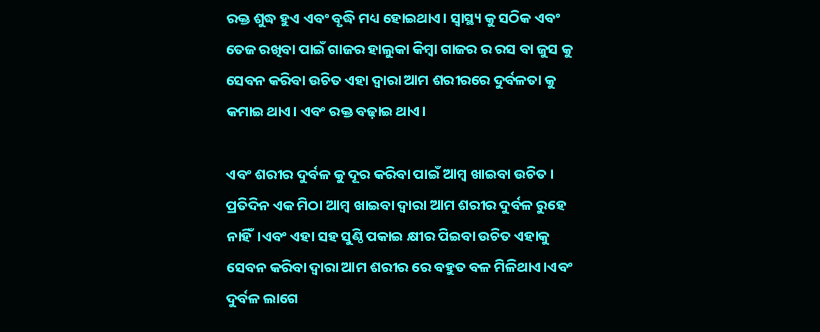ରକ୍ତ ଶୁଦ୍ଧ ହୁଏ ଏବଂ ବୃଦ୍ଧି ମଧ୍ୟ ହୋଇଥାଏ। ସ୍ୱାସ୍ଥ୍ୟ କୁ ସଠିକ ଏବଂ ତେଜ ରଖିବା ପାଇଁ ଗାଜର ହାଲୁକା କିମ୍ବା ଗାଜର ର ରସ ବା ଜୁସ କୁ ସେବନ କରିବା ଉଚିତ ଏହା ଦ୍ୱାରା ଆମ ଶରୀରରେ ଦୁର୍ବଳତା କୁ କମାଇ ଥାଏ। ଏବଂ ରକ୍ତ ବଢ଼ାଇ ଥାଏ।

ଏବଂ ଶରୀର ଦୁର୍ବଳ କୁ ଦୂର କରିବା ପାଇଁ ଆମ୍ବ ଖାଇବା ଉଚିତ। ପ୍ରତିଦିନ ଏକ ମିଠା ଆମ୍ବ ଖାଇବା ଦ୍ୱାରା ଆମ ଶରୀର ଦୁର୍ବଳ ରୁହେ ନାହିଁ।ଏବଂ ଏହା ସହ ସୁଣ୍ଠି ପକାଇ କ୍ଷୀର ପିଇବା ଉଚିତ ଏହାକୁ ସେବନ କରିବା ଦ୍ୱାରା ଆମ ଶରୀର ରେ ବହୁତ ବଳ ମିଳିଥାଏ।ଏବଂ ଦୁର୍ବଳ ଲାଗେ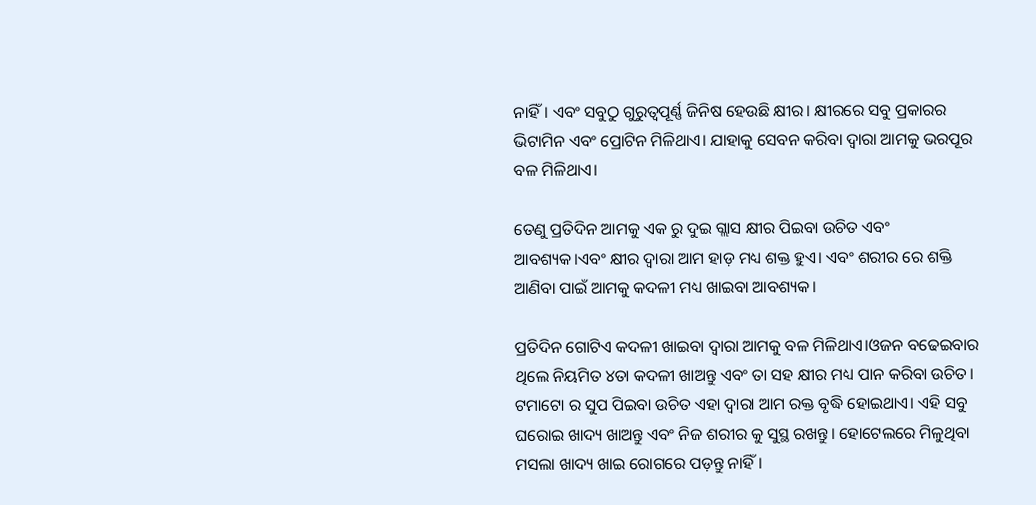ନାହିଁ। ଏବଂ ସବୁଠୁ ଗୁରୁତ୍ୱପୂର୍ଣ୍ଣ ଜିନିଷ ହେଉଛି କ୍ଷୀର। କ୍ଷୀରରେ ସବୁ ପ୍ରକାରର ଭିଟାମିନ ଏବଂ ପ୍ରୋଟିନ ମିଳିଥାଏ। ଯାହାକୁ ସେବନ କରିବା ଦ୍ୱାରା ଆମକୁ ଭରପୂର ବଳ ମିଳିଥାଏ।

ତେଣୁ ପ୍ରତିଦିନ ଆମକୁ ଏକ ରୁ ଦୁଇ ଗ୍ଲାସ କ୍ଷୀର ପିଇବା ଉଚିତ ଏବଂ ଆବଶ୍ୟକ।ଏବଂ କ୍ଷୀର ଦ୍ଵାରା ଆମ ହାଡ଼ ମଧ୍ୟ ଶକ୍ତ ହୁଏ। ଏବଂ ଶରୀର ରେ ଶକ୍ତି ଆଣିବା ପାଇଁ ଆମକୁ କଦଳୀ ମଧ୍ୟ ଖାଇବା ଆବଶ୍ୟକ।

ପ୍ରତିଦିନ ଗୋଟିଏ କଦଳୀ ଖାଇବା ଦ୍ୱାରା ଆମକୁ ବଳ ମିଳିଥାଏ।ଓଜନ ବଢେଇବାର ଥିଲେ ନିୟମିତ ୪ତା କଦଳୀ ଖାଅନ୍ତୁ ଏବଂ ତା ସହ କ୍ଷୀର ମଧ୍ୟ ପାନ କରିବା ଉଚିତ। ଟମାଟୋ ର ସୁପ ପିଇବା ଉଚିତ ଏହା ଦ୍ୱାରା ଆମ ରକ୍ତ ବୃଦ୍ଧି ହୋଇଥାଏ। ଏହି ସବୁ ଘରୋଇ ଖାଦ୍ୟ ଖାଅନ୍ତୁ ଏବଂ ନିଜ ଶରୀର କୁ ସୁସ୍ଥ ରଖନ୍ତୁ। ହୋଟେଲରେ ମିଳୁଥିବା ମସଲା ଖାଦ୍ୟ ଖାଇ ରୋଗରେ ପଡ଼ନ୍ତୁ ନାହିଁ।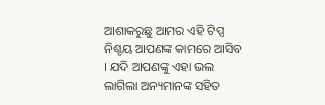ଆଶାକରୁଛୁ ଆମର ଏହି ଟିପ୍ସ ନିଶ୍ଚୟ ଆପଣଙ୍କ କାମରେ ଆସିବ । ଯଦି ଆପଣଙ୍କୁ ଏହା ଭଲ ଲାଗିଲା ଅନ୍ୟମାନଙ୍କ ସହିତ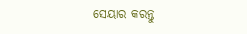ସେୟାର କରନ୍ତୁ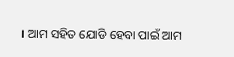। ଆମ ସହିତ ଯୋଡି ହେବା ପାଇଁ ଆମ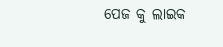ପେଜ କୁ ଲାଇକ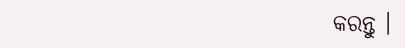କରନ୍ତୁ ।